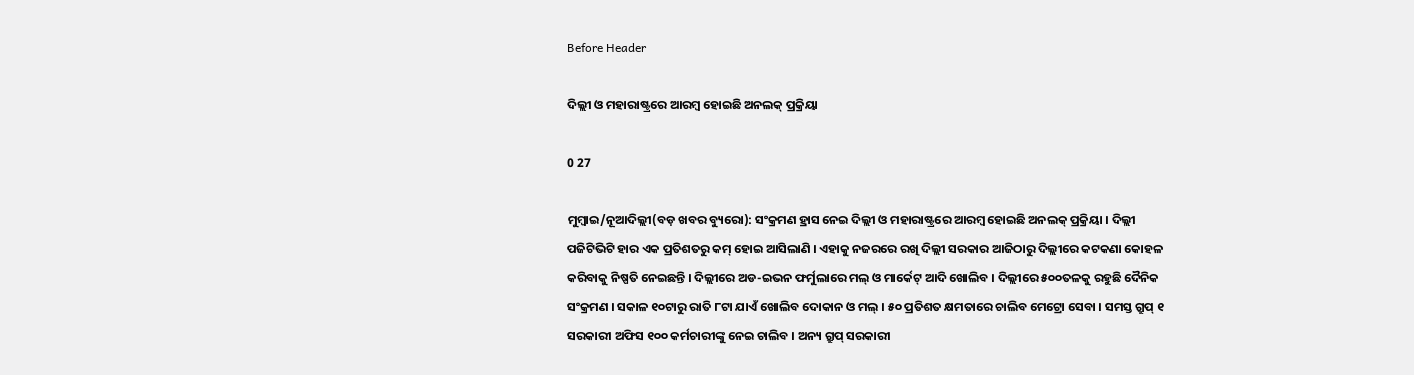Before Header

ଦିଲ୍ଲୀ ଓ ମହାରାଷ୍ଟ୍ରରେ ଆରମ୍ବ ହୋଇଛି ଅନଲକ୍ ପ୍ରକ୍ରିୟା

0 27

ମୁମ୍ବାଇ/ନୂଆଦିଲ୍ଲୀ(ବଡ଼ ଖବର ବ୍ୟୁରୋ): ସଂକ୍ରମଣ ହ୍ରାସ ନେଇ ଦିଲ୍ଲୀ ଓ ମହାରାଷ୍ଟ୍ରରେ ଆରମ୍ବ ହୋଇଛି ଅନଲକ୍ ପ୍ରକ୍ରିୟା । ଦିଲ୍ଲୀ ପଜିଟିଭିଟି ହାର ଏକ ପ୍ରତିଶତରୁ କମ୍ ହୋଇ ଆସିଲାଣି । ଏହାକୁ ନଜରରେ ରଖି ଦିଲ୍ଲୀ ସରକାର ଆଜିଠାରୁ ଦିଲ୍ଲୀରେ କଟକଣା କୋହଳ କରିବାକୁ ନିଷ୍ପତି ନେଇଛନ୍ତି । ଦିଲ୍ଲୀରେ ଅଡ-ଇଭନ ଫର୍ମୁଲାରେ ମଲ୍ ଓ ମାର୍କେଟ୍ ଆଦି ଖୋଲିବ । ଦିଲ୍ଲୀରେ ୫୦୦ତଳକୁ ରହୁଛି ଦୈନିକ ସଂକ୍ରମଣ । ସକାଳ ୧୦ଟାରୁ ରାତି ୮ଟା ଯାଏଁ ଖୋଲିବ ଦୋକାନ ଓ ମଲ୍ । ୫୦ ପ୍ରତିଶତ କ୍ଷମତାରେ ଚାଲିବ ମେଟ୍ରୋ ସେବା । ସମସ୍ତ ଗ୍ରୁପ୍ ୧ ସରକାରୀ ଅଫିସ ୧୦୦ କର୍ମଚାରୀଙ୍କୁ ନେଇ ଚାଲିବ । ଅନ୍ୟ ଗ୍ରୁପ୍ ସରକାରୀ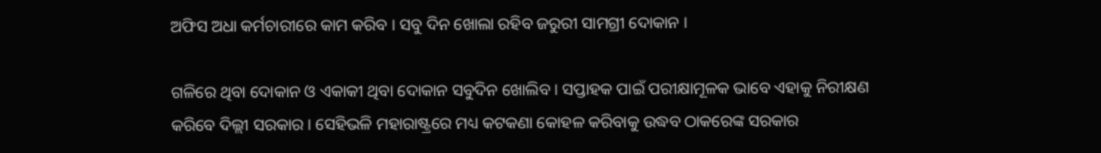ଅଫିସ ଅଧା କର୍ମଚାରୀରେ କାମ କରିବ । ସବୁ ଦିନ ଖୋଲା ରହିବ ଜରୁରୀ ସାମଗ୍ରୀ ଦୋକାନ ।

ଗଳିରେ ଥିବା ଦୋକାନ ଓ ଏକାକୀ ଥିବା ଦୋକାନ ସବୁଦିନ ଖୋଲିବ । ସପ୍ତାହକ ପାଇଁ ପରୀକ୍ଷାମୂଳକ ଭାବେ ଏହାକୁ ନିରୀକ୍ଷଣ କରିବେ ଦିଲ୍ଲୀ ସରକାର । ସେହିଭଳି ମହାରାଷ୍ଟ୍ରରେ ମଧ୍ୟ କଟକଣା କୋହଳ କରିବାକୁ ଉଦ୍ଧବ ଠାକରେଙ୍କ ସରକାର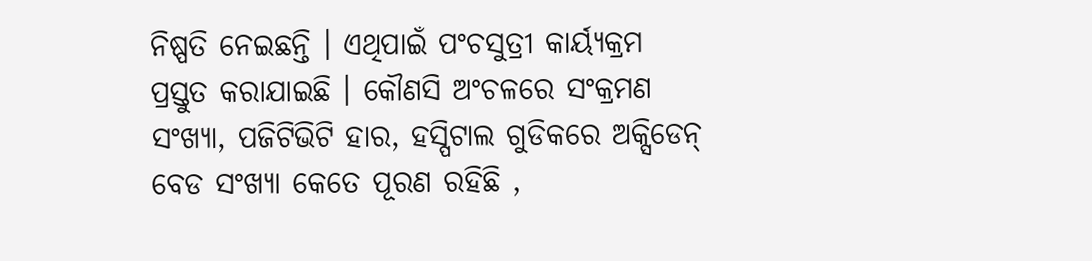ନିଷ୍ପତି ନେଇଛନ୍ତି । ଏଥିପାଇଁ ପଂଚସୁତ୍ରୀ କାର୍ୟ୍ୟକ୍ରମ ପ୍ରସ୍ତୁତ କରାଯାଇଛି । କୌଣସି ଅଂଚଳରେ ସଂକ୍ରମଣ ସଂଖ୍ୟା, ପଜିଟିଭିଟି ହାର, ହସ୍ପିଟାଲ ଗୁଡିକରେ ଅକ୍ସିଡେନ୍ ବେଡ ସଂଖ୍ୟା କେତେ ପୂରଣ ରହିଛି ,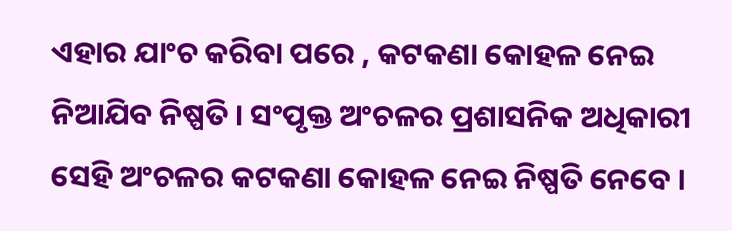ଏହାର ଯାଂଚ କରିବା ପରେ , କଟକଣା କୋହଳ ନେଇ ନିଆଯିବ ନିଷ୍ପତି । ସଂପୃକ୍ତ ଅଂଚଳର ପ୍ରଶାସନିକ ଅଧିକାରୀ ସେହି ଅଂଚଳର କଟକଣା କୋହଳ ନେଇ ନିଷ୍ପତି ନେବେ ।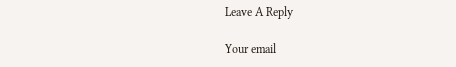Leave A Reply

Your email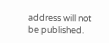address will not be published.